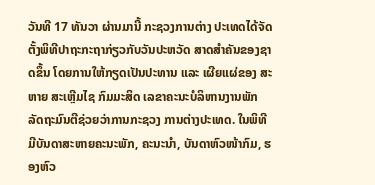ວັນທີ 17 ທັນວາ ຜ່ານມານີ້ ກະຊວງການຕ່າງ ປະເທດໄດ້ຈັດຕັ້ງພິທີປາຖະກະຖາກ່ຽວກັບວັນປະຫວັດ ສາດສຳຄັນຂອງຊາດຂຶ້ນ ໂດຍການໃຫ້ກຽດເປັນປະທານ ແລະ ເຜີຍແຜ່ຂອງ ສະຫາຍ ສະເຫຼີມໄຊ ກົມມະສິດ ເລຂາຄະນະບໍລິຫານງານພັກ ລັດຖະມົນຕີຊ່ວຍວ່າການກະຊວງ ການຕ່າງປະເທດ. ໃນພິທີມີບັນດາສະຫາຍຄະນະພັກ, ຄະນະນຳ, ບັນດາຫົວໜ້າກົມ, ຮອງຫົວ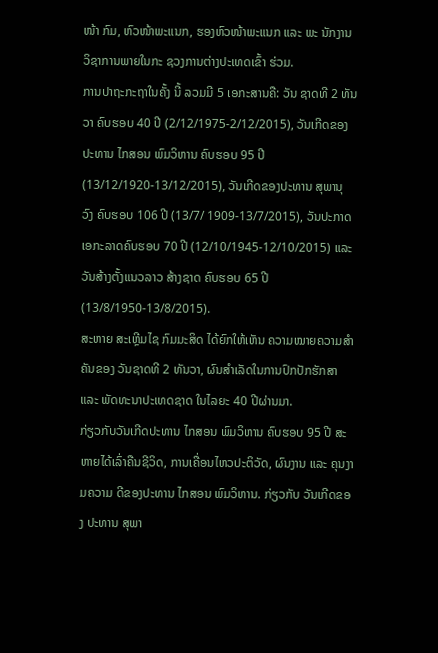ໜ້າ ກົມ, ຫົວໜ້າພະແນກ, ຮອງຫົວໜ້າພະແນກ ແລະ ພະ ນັກງານວິຊາການພາຍໃນກະ ຊວງການຕ່າງປະເທດເຂົ້າ ຮ່ວມ.
ການປາຖະກະຖາໃນຄັ້ງ ນີ້ ລວມມີ 5 ເອກະສານຄື: ວັນ ຊາດທີ 2 ທັນວາ ຄົບຮອບ 40 ປີ (2/12/1975-2/12/2015), ວັນເກີດຂອງປະທານ ໄກສອນ ພົມວິຫານ ຄົບຮອບ 95 ປີ (13/12/1920-13/12/2015), ວັນເກີດຂອງປະທານ ສຸພານຸ ວົງ ຄົບຮອບ 106 ປີ (13/7/ 1909-13/7/2015), ວັນປະກາດເອກະລາດຄົບຮອບ 70 ປີ (12/10/1945-12/10/2015) ແລະ ວັນສ້າງຕັ້ງແນວລາວ ສ້າງຊາດ ຄົບຮອບ 65 ປີ (13/8/1950-13/8/2015).
ສະຫາຍ ສະເຫຼີມໄຊ ກົມມະສິດ ໄດ້ຍົກໃຫ້ເຫັນ ຄວາມໝາຍຄວາມສຳຄັນຂອງ ວັນຊາດທີ 2 ທັນວາ, ຜົນສຳເລັດໃນການປົກປັກຮັກສາ ແລະ ພັດທະນາປະເທດຊາດ ໃນໄລຍະ 40 ປີຜ່ານມາ.
ກ່ຽວກັບວັນເກີດປະທານ ໄກສອນ ພົມວິຫານ ຄົບຮອບ 95 ປີ ສະຫາຍໄດ້ເລົ່າຄືນຊີວິດ, ການເຄື່ອນໄຫວປະຕິວັດ, ຜົນງານ ແລະ ຄຸນງາມຄວາມ ດີຂອງປະທານ ໄກສອນ ພົມວິຫານ. ກ່ຽວກັບ ວັນເກີດຂອງ ປະທານ ສຸພາ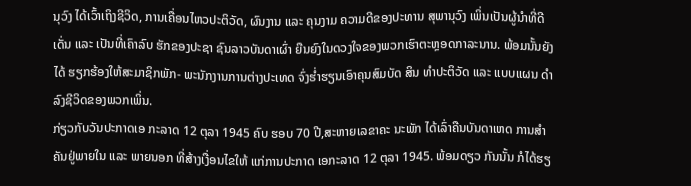ນຸວົງ ໄດ້ເວົ້າເຖິງຊີວິດ, ການເຄື່ອນໄຫວປະຕິວັດ, ຜົນງານ ແລະ ຄຸນງາມ ຄວາມດີຂອງປະທານ ສຸພານຸວົງ ເພິ່ນເປັນຜູ້ນຳທີ່ດີເດັ່ນ ແລະ ເປັນທີ່ເຄົາລົບ ຮັກຂອງປະຊາ ຊົນລາວບັນດາເຜົ່າ ຍືນຍົງໃນດວງໃຈຂອງພວກເຮົາຕະຫຼອດກາລະນານ. ພ້ອມນັ້ນຍັງໄດ້ ຮຽກຮ້ອງໃຫ້ສະມາຊິກພັກ- ພະນັກງານການຕ່າງປະເທດ ຈົ່ງຮ່ຳຮຽນເອົາຄຸນສົມບັດ ສິນ ທຳປະຕິວັດ ແລະ ແບບແຜນ ດຳລົງຊີວິດຂອງພວກເພິ່ນ.
ກ່ຽວກັບວັນປະກາດເອ ກະລາດ 12 ຕຸລາ 1945 ຄົບ ຮອບ 70 ປີ,ສະຫາຍເລຂາຄະ ນະພັກ ໄດ້ເລົ່າຄືນບັນດາເຫດ ການສຳຄັນຢູ່ພາຍໃນ ແລະ ພາຍນອກ ທີ່ສ້າງເງື່ອນໄຂໃຫ້ ແກ່ການປະກາດ ເອກະລາດ 12 ຕຸລາ 1945. ພ້ອມດຽວ ກັນນັ້ນ ກໍໄດ້ຮຽ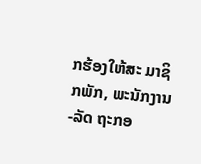ກຮ້ອງໃຫ້ສະ ມາຊິກພັກ, ພະນັກງານ-ລັດ ຖະກອ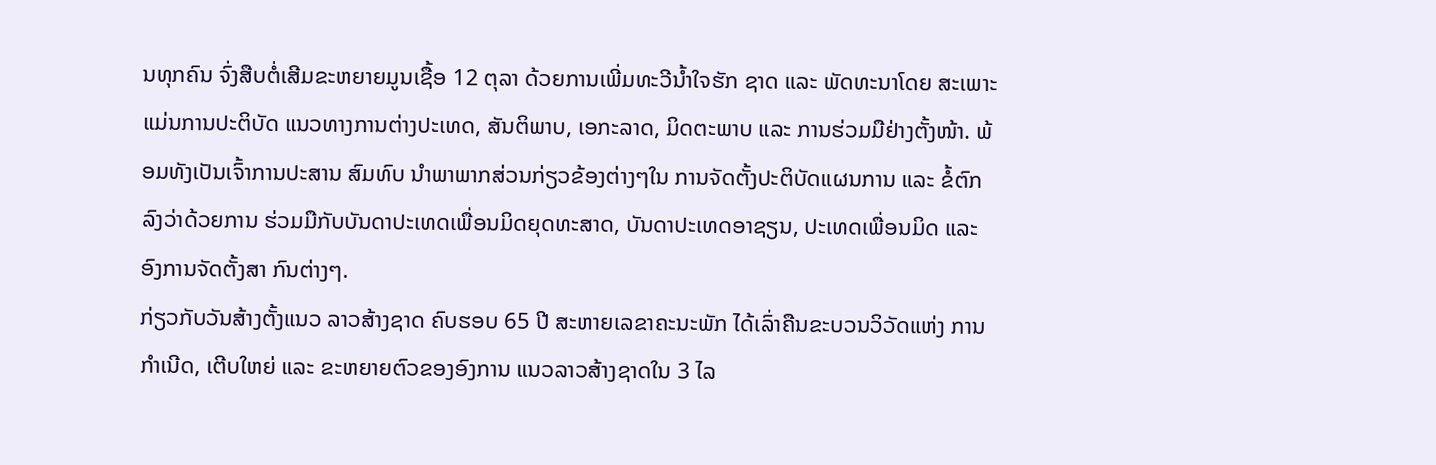ນທຸກຄົນ ຈົ່ງສືບຕໍ່ເສີມຂະຫຍາຍມູນເຊື້ອ 12 ຕຸລາ ດ້ວຍການເພີ່ມທະວີນ້ຳໃຈຮັກ ຊາດ ແລະ ພັດທະນາໂດຍ ສະເພາະແມ່ນການປະຕິບັດ ແນວທາງການຕ່າງປະເທດ, ສັນຕິພາບ, ເອກະລາດ, ມິດຕະພາບ ແລະ ການຮ່ວມມືຢ່າງຕັ້ງໜ້າ. ພ້ອມທັງເປັນເຈົ້າການປະສານ ສົມທົບ ນຳພາພາກສ່ວນກ່ຽວຂ້ອງຕ່າງໆໃນ ການຈັດຕັ້ງປະຕິບັດແຜນການ ແລະ ຂໍ້ຕົກລົງວ່າດ້ວຍການ ຮ່ວມມືກັບບັນດາປະເທດເພື່ອນມິດຍຸດທະສາດ, ບັນດາປະເທດອາຊຽນ, ປະເທດເພື່ອນມິດ ແລະ ອົງການຈັດຕັ້ງສາ ກົນຕ່າງໆ.
ກ່ຽວກັບວັນສ້າງຕັ້ງແນວ ລາວສ້າງຊາດ ຄົບຮອບ 65 ປີ ສະຫາຍເລຂາຄະນະພັກ ໄດ້ເລົ່າຄືນຂະບວນວິວັດແຫ່ງ ການກຳເນີດ, ເຕີບໃຫຍ່ ແລະ ຂະຫຍາຍຕົວຂອງອົງການ ແນວລາວສ້າງຊາດໃນ 3 ໄລ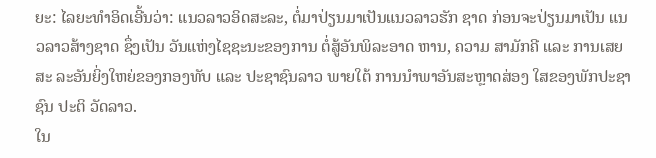ຍະ: ໄລຍະທຳອິດເອີ້ນວ່າ: ແນວລາວອິດສະລະ, ຕໍ່ມາປ່ຽນມາເປັນແນວລາວຮັກ ຊາດ ກ່ອນຈະປ່ຽນມາເປັນ ແນວລາວສ້າງຊາດ ຊຶ່ງເປັນ ວັນແຫ່ງໄຊຊະນະຂອງການ ຕໍ່ສູ້ອັນພິລະອາດ ຫານ, ຄວາມ ສາມັກຄີ ແລະ ການເສຍສະ ລະອັນຍິ່ງໃຫຍ່ຂອງກອງທັບ ແລະ ປະຊາຊົນລາວ ພາຍໃຕ້ ການນຳພາອັນສະຫຼາດສ່ອງ ໃສຂອງພັກປະຊາຊົນ ປະຕິ ວັດລາວ.
ໃນ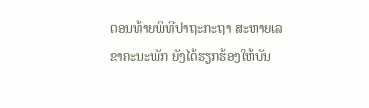ຕອນທ້າຍພິທີປາຖະກະຖາ ສະຫາຍເລຂາຄະນະພັກ ຍັງໄດ້ຮຽກຮ້ອງໃຫ້ບັນ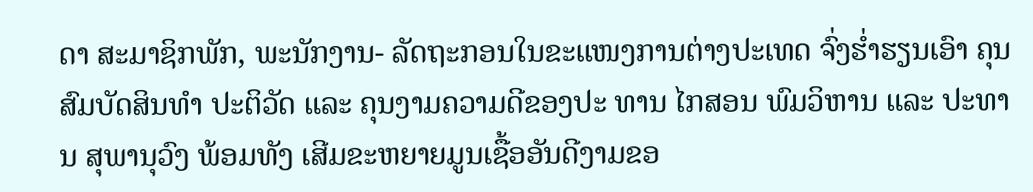ດາ ສະມາຊິກພັກ, ພະນັກງານ- ລັດຖະກອນໃນຂະແໜງການຕ່າງປະເທດ ຈົ່ງຮ່ຳຮຽນເອົາ ຄຸນສົມບັດສິນທຳ ປະຕິວັດ ແລະ ຄຸນງາມຄວາມດີຂອງປະ ທານ ໄກສອນ ພົມວິຫານ ແລະ ປະທານ ສຸພານຸວົງ ພ້ອມທັງ ເສີມຂະຫຍາຍມູນເຊື້ອອັນດີງາມຂອ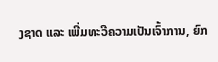ງຊາດ ແລະ ເພີ່ມທະວີຄວາມເປັນເຈົ້າການ, ຍົກ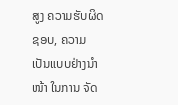ສູງ ຄວາມຮັບຜິດຊອບ, ຄວາມ ເປັນແບບຢ່າງນຳໜ້າ ໃນການ ຈັດ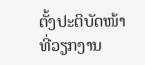ຕັ້ງປະຕິບັດໜ້າທີ່ວຽກງານ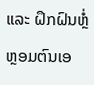ແລະ ຝຶກຝົນຫຼໍ່ຫຼອມຕົນເອ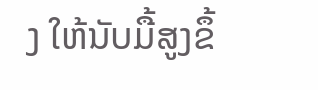ງ ໃຫ້ນັບມື້ສູງຂຶ້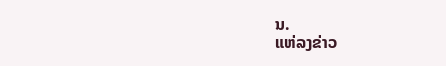ນ.
ແຫ່ລງຂ່າວ